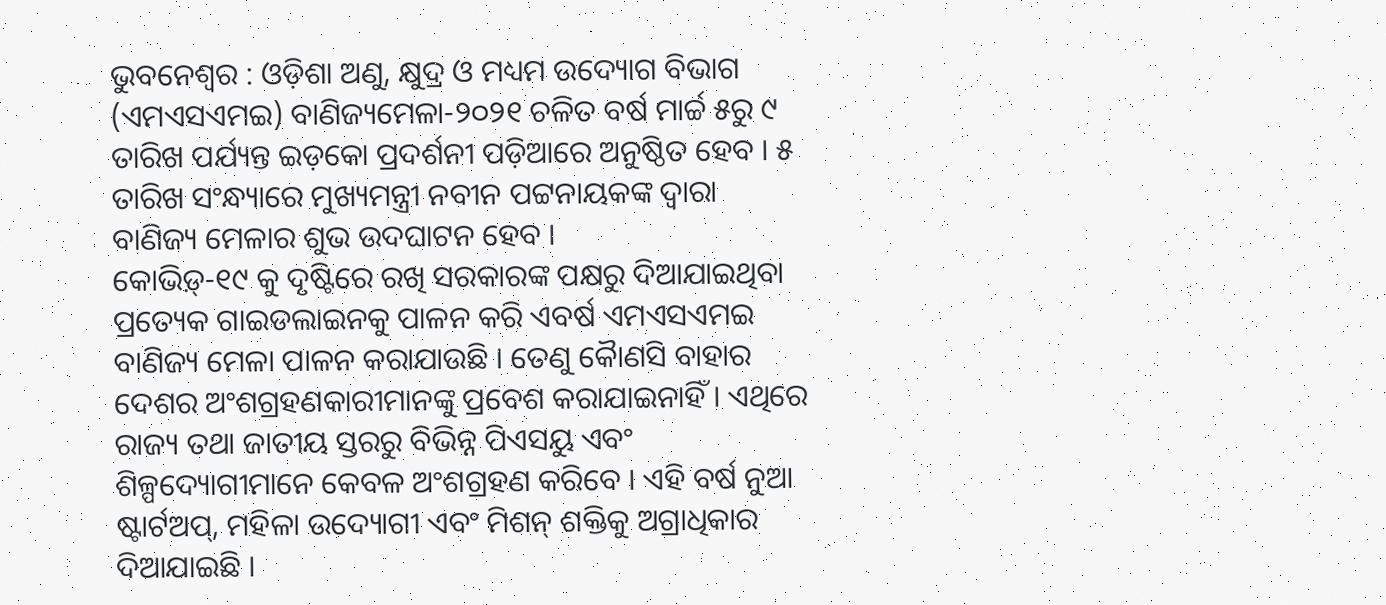ଭୁବନେଶ୍ୱର : ଓଡ଼ିଶା ଅଣୁ, କ୍ଷୁଦ୍ର ଓ ମଧ୍ୟମ ଉଦ୍ୟୋଗ ବିଭାଗ (ଏମଏସଏମଇ) ବାଣିଜ୍ୟମେଳା-୨୦୨୧ ଚଳିତ ବର୍ଷ ମାର୍ଚ୍ଚ ୫ରୁ ୯ ତାରିଖ ପର୍ଯ୍ୟନ୍ତ ଇଡ଼କୋ ପ୍ରଦର୍ଶନୀ ପଡ଼ିଆରେ ଅନୁଷ୍ଠିତ ହେବ । ୫ ତାରିଖ ସଂନ୍ଧ୍ୟାରେ ମୁଖ୍ୟମନ୍ତ୍ରୀ ନବୀନ ପଟ୍ଟନାୟକଙ୍କ ଦ୍ୱାରା ବାଣିଜ୍ୟ ମେଳାର ଶୁଭ ଉଦଘାଟନ ହେବ ।
କୋଭିଡ଼୍-୧୯ କୁ ଦୃଷ୍ଟିରେ ରଖି ସରକାରଙ୍କ ପକ୍ଷରୁ ଦିଆଯାଇଥିବା ପ୍ରତ୍ୟେକ ଗାଇଡଲାଇନକୁ ପାଳନ କରି ଏବର୍ଷ ଏମଏସଏମଇ ବାଣିଜ୍ୟ ମେଳା ପାଳନ କରାଯାଉଛି । ତେଣୁ କୈାଣସି ବାହାର ଦେଶର ଅଂଶଗ୍ରହଣକାରୀମାନଙ୍କୁ ପ୍ରବେଶ କରାଯାଇନାହିଁ । ଏଥିରେ ରାଜ୍ୟ ତଥା ଜାତୀୟ ସ୍ତରରୁ ବିଭିନ୍ନ ପିଏସୟୁ ଏବଂ ଶିଳ୍ପଦ୍ୟୋଗୀମାନେ କେବଳ ଅଂଶଗ୍ରହଣ କରିବେ । ଏହି ବର୍ଷ ନୁଆ ଷ୍ଟାର୍ଟଅପ୍, ମହିଳା ଉଦ୍ୟୋଗୀ ଏବଂ ମିଶନ୍ ଶକ୍ତିକୁ ଅଗ୍ରାଧିକାର ଦିଆଯାଇଛି ।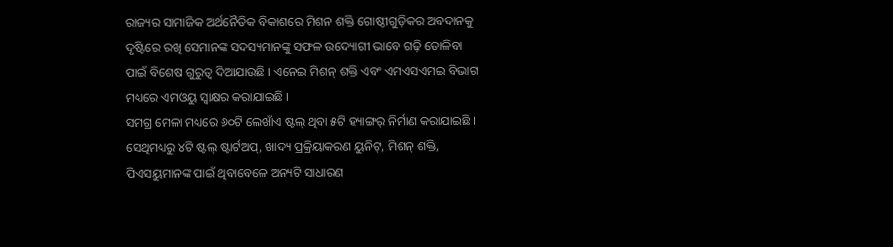ରାଜ୍ୟର ସାମାଜିକ ଅର୍ଥନୈତିକ ବିକାଶରେ ମିଶନ ଶକ୍ତି ଗୋଷ୍ଠୀଗୁଡ଼ିକର ଅବଦାନକୁ ଦୃଷ୍ଟିରେ ରଖି ସେମାନଙ୍କ ସଦସ୍ୟମାନଙ୍କୁ ସଫଳ ଉଦ୍ୟୋଗୀ ଭାବେ ଗଢ଼ି ତୋଳିବା ପାଇଁ ବିଶେଷ ଗୁରୁତ୍ୱ ଦିଆଯାଉଛି । ଏନେଇ ମିଶନ୍ ଶକ୍ତି ଏବଂ ଏମଏସଏମଇ ବିଭାଗ ମଧ୍ୟରେ ଏମଓୟୁ ସ୍ୱାକ୍ଷର କରାଯାଇଛି ।
ସମଗ୍ର ମେଳା ମଧ୍ୟରେ ୬୦ଟି ଲେଖାଁଏ ଷ୍ଟଲ୍ ଥିବା ୫ଟି ହ୍ୟାଙ୍ଗର୍ ନିର୍ମାଣ କରାଯାଇଛି । ସେଥିମଧ୍ୟରୁ ୪ଟି ଷ୍ଟଲ୍ ଷ୍ଟାର୍ଟଅପ୍, ଖାଦ୍ୟ ପ୍ରକ୍ରିୟାକରଣ ୟୁନିଟ୍, ମିଶନ୍ ଶକ୍ତି, ପିଏସୟୁମାନଙ୍କ ପାଇଁ ଥିବାବେଳେ ଅନ୍ୟଟି ସାଧାରଣ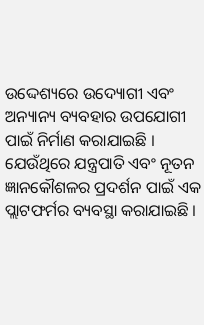ଉଦ୍ଦେଶ୍ୟରେ ଉଦ୍ୟୋଗୀ ଏବଂ ଅନ୍ୟାନ୍ୟ ବ୍ୟବହାର ଉପଯୋଗୀ ପାଇଁ ନିର୍ମାଣ କରାଯାଇଛି । ଯେଉଁଥିରେ ଯନ୍ତ୍ରପାତି ଏବଂ ନୂତନ ଜ୍ଞାନକୌଶଳର ପ୍ରଦର୍ଶନ ପାଇଁ ଏକ ପ୍ଲାଟଫର୍ମର ବ୍ୟବସ୍ଥା କରାଯାଇଛି ।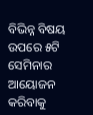ବିଭିନ୍ନ ବିଷୟ ଉପରେ ୫ଟି ସେମିନାର ଆୟୋଜନ କରିବାକୁ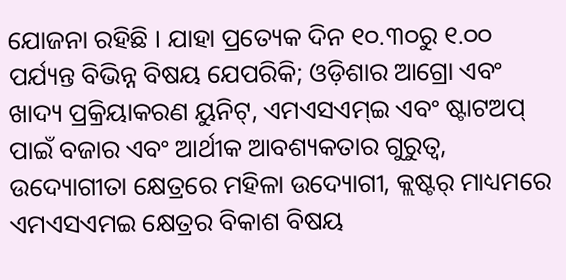ଯୋଜନା ରହିଛି । ଯାହା ପ୍ରତ୍ୟେକ ଦିନ ୧୦.୩୦ରୁ ୧.୦୦ ପର୍ଯ୍ୟନ୍ତ ବିଭିନ୍ନ ବିଷୟ ଯେପରିକି; ଓଡ଼ିଶାର ଆଗ୍ରୋ ଏବଂ ଖାଦ୍ୟ ପ୍ରକ୍ରିୟାକରଣ ୟୁନିଟ୍, ଏମଏସଏମ୍ଇ ଏବଂ ଷ୍ଟାଟଅପ୍ ପାଇଁ ବଜାର ଏବଂ ଆର୍ଥୀକ ଆବଶ୍ୟକତାର ଗୁରୁତ୍ୱ, ଉଦ୍ୟୋଗୀତା କ୍ଷେତ୍ରରେ ମହିଳା ଉଦ୍ୟୋଗୀ, କ୍ଲଷ୍ଟର୍ ମାଧ୍ୟମରେ ଏମଏସଏମଇ କ୍ଷେତ୍ରର ବିକାଶ ବିଷୟ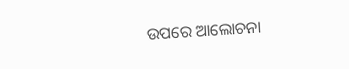ଉପରେ ଆଲୋଚନା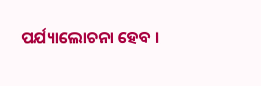ପର୍ଯ୍ୟାଲୋଚନା ହେବ ।